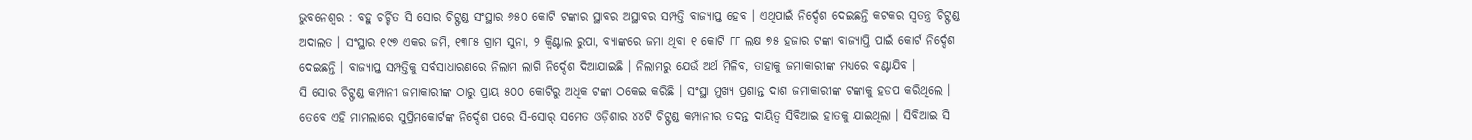ଭୁବନେଶ୍ବର : ବହୁ ଚର୍ଚ୍ଚିତ ସି ସୋର ଚିଟ୍ଫଣ୍ଡ ସଂସ୍ଥାର ୬୫୦ କୋଟି ଟଙ୍କାର ସ୍ଥାବର ଅସ୍ଥାବର ସମ୍ପତ୍ତି ବାଜ୍ୟାପ୍ତ ହେବ । ଏଥିପାଇଁ ନିର୍ଦ୍ଦେଶ ଦେଇଛନ୍ତି କଟକର ସ୍ବତନ୍ତ୍ର ଚିଟ୍ଫଣ୍ଡ ଅଦାଲତ । ସଂସ୍ଥାର ୧୯୭ ଏକର ଜମି, ୧୩୮୫ ଗ୍ରାମ ସୁନା, ୨ କ୍ୱିଣ୍ଟାଲ ରୁପା, ବ୍ୟାଙ୍କରେ ଜମା ଥିବା ୧ କୋଟି ୮୮ ଲକ୍ଷ ୭୫ ହଜାର ଟଙ୍କା ବାଜ୍ୟାପ୍ତି ପାଇଁ କୋର୍ଟ ନିର୍ଦ୍ଦେଶ ଦେଇଛନ୍ତି । ବାଜ୍ୟାପ୍ତ ସମ୍ପତ୍ତିକୁ ସର୍ବସାଧାରଣରେ ନିଲାମ ଲାଗି ନିର୍ଦ୍ଦେଶ ଦିଆଯାଇଛି । ନିଲାମରୁ ଯେଉଁ ଅର୍ଥ ମିଳିବ, ତାହାକୁ ଜମାକାରୀଙ୍କ ମଧ୍ୟରେ ବଣ୍ଟାଯିବ ।
ସି ସୋର ଚିଟ୍ଫଣ୍ଡ କମ୍ପାନୀ ଜମାକାରୀଙ୍କ ଠାରୁ ପ୍ରାୟ ୫୦୦ କୋଟିରୁ ଅଧିକ ଟଙ୍କା ଠକେଇ କରିଛି । ସଂସ୍ଥା ମୁଖ୍ୟ ପ୍ରଶାନ୍ତ ଦାଶ ଜମାକାରୀଙ୍କ ଟଙ୍କାକୁ ହଡପ କରିଥିଲେ । ତେବେ ଏହି ମାମଲାରେ ସୁପ୍ରିମକୋର୍ଟଙ୍କ ନିର୍ଦ୍ଦେଶ ପରେ ସି-ସୋର୍ ସମେତ ଓଡ଼ିଶାର ୪୪ଟି ଚିଟ୍ଫଣ୍ଡ କମ୍ପାନୀର ତଦନ୍ତ ଦାୟିତ୍ୱ ସିବିଆଇ ହାତକୁ ଯାଇଥିଲା । ସିବିଆଇ ସି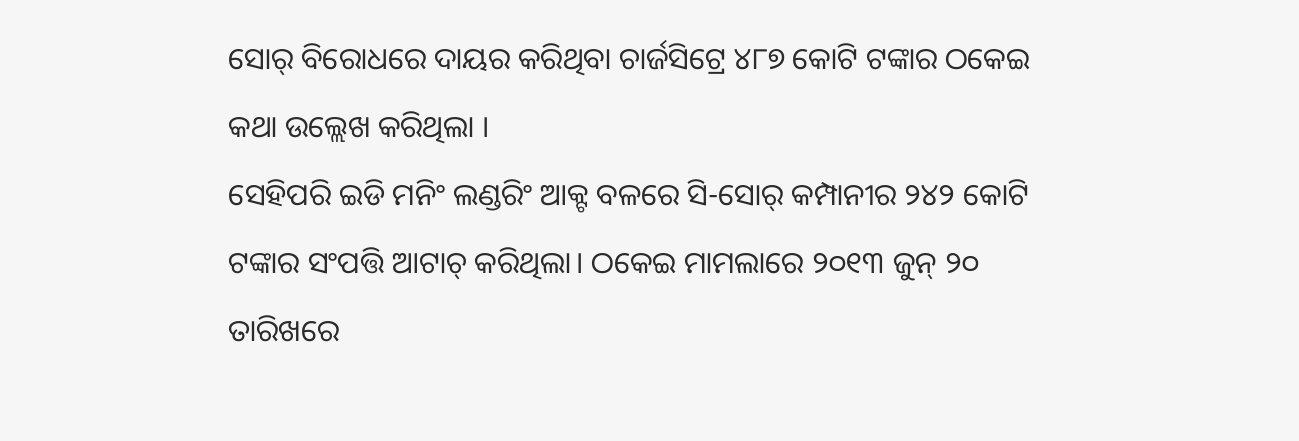ସୋର୍ ବିରୋଧରେ ଦାୟର କରିଥିବା ଚାର୍ଜସିଟ୍ରେ ୪୮୭ କୋଟି ଟଙ୍କାର ଠକେଇ କଥା ଉଲ୍ଲେଖ କରିଥିଲା ।
ସେହିପରି ଇଡି ମନିଂ ଲଣ୍ଡରିଂ ଆକ୍ଟ ବଳରେ ସି-ସୋର୍ କମ୍ପାନୀର ୨୪୨ କୋଟି ଟଙ୍କାର ସଂପତ୍ତି ଆଟାଚ୍ କରିଥିଲା। ଠକେଇ ମାମଲାରେ ୨୦୧୩ ଜୁନ୍ ୨୦ ତାରିଖରେ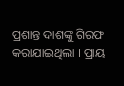ପ୍ରଶାନ୍ତ ଦାଶଙ୍କୁ ଗିରଫ କରାଯାଇଥିଲା । ପ୍ରାୟ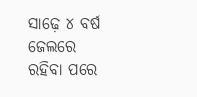ସାଢ଼େ ୪ ବର୍ଷ ଜେଲରେ ରହିବା ପରେ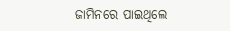ଜାମିନରେ ପାଇଥିଲେ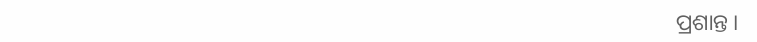ପ୍ରଶାନ୍ତ ।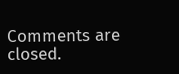Comments are closed.